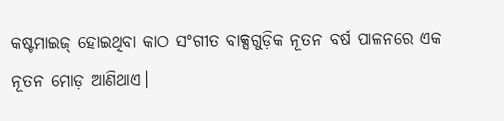କଷ୍ଟମାଇଜ୍ ହୋଇଥିବା କାଠ ସଂଗୀତ ବାକ୍ସଗୁଡ଼ିକ ନୂତନ ବର୍ଷ ପାଳନରେ ଏକ ନୂତନ ମୋଡ଼ ଆଣିଥାଏ।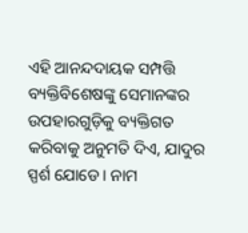ଏହି ଆନନ୍ଦଦାୟକ ସମ୍ପତ୍ତି ବ୍ୟକ୍ତିବିଶେଷଙ୍କୁ ସେମାନଙ୍କର ଉପହାରଗୁଡ଼ିକୁ ବ୍ୟକ୍ତିଗତ କରିବାକୁ ଅନୁମତି ଦିଏ, ଯାଦୁର ସ୍ପର୍ଶ ଯୋଡେ। ନାମ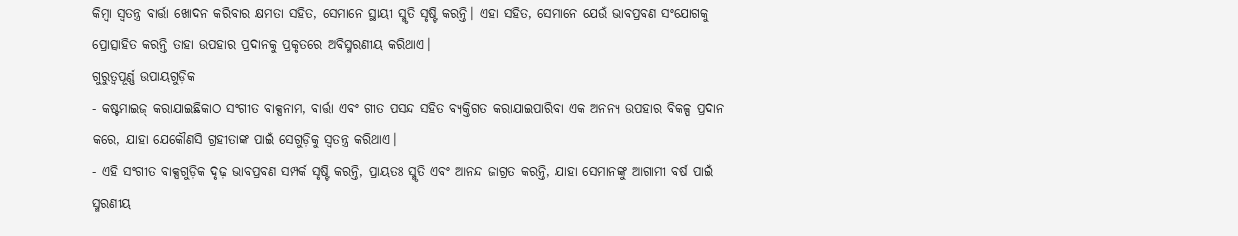କିମ୍ବା ସ୍ୱତନ୍ତ୍ର ବାର୍ତ୍ତା ଖୋଦନ କରିବାର କ୍ଷମତା ସହିତ, ସେମାନେ ସ୍ଥାୟୀ ସ୍ମୃତି ସୃଷ୍ଟି କରନ୍ତି। ଏହା ସହିତ, ସେମାନେ ଯେଉଁ ଭାବପ୍ରବଣ ସଂଯୋଗକୁ ପ୍ରୋତ୍ସାହିତ କରନ୍ତି ତାହା ଉପହାର ପ୍ରଦାନକୁ ପ୍ରକୃତରେ ଅବିସ୍ମରଣୀୟ କରିଥାଏ।
ଗୁରୁତ୍ୱପୂର୍ଣ୍ଣ ଉପାୟଗୁଡ଼ିକ
- କଷ୍ଟମାଇଜ୍ କରାଯାଇଛିକାଠ ସଂଗୀତ ବାକ୍ସନାମ, ବାର୍ତ୍ତା ଏବଂ ଗୀତ ପସନ୍ଦ ସହିତ ବ୍ୟକ୍ତିଗତ କରାଯାଇପାରିବା ଏକ ଅନନ୍ୟ ଉପହାର ବିକଳ୍ପ ପ୍ରଦାନ କରେ, ଯାହା ଯେକୌଣସି ଗ୍ରହୀତାଙ୍କ ପାଇଁ ସେଗୁଡ଼ିକୁ ସ୍ୱତନ୍ତ୍ର କରିଥାଏ।
- ଏହି ସଂଗୀତ ବାକ୍ସଗୁଡ଼ିକ ଦୃଢ଼ ଭାବପ୍ରବଣ ସମ୍ପର୍କ ସୃଷ୍ଟି କରନ୍ତି, ପ୍ରାୟତଃ ସ୍ମୃତି ଏବଂ ଆନନ୍ଦ ଜାଗ୍ରତ କରନ୍ତି, ଯାହା ସେମାନଙ୍କୁ ଆଗାମୀ ବର୍ଷ ପାଇଁ ସ୍ମରଣୀୟ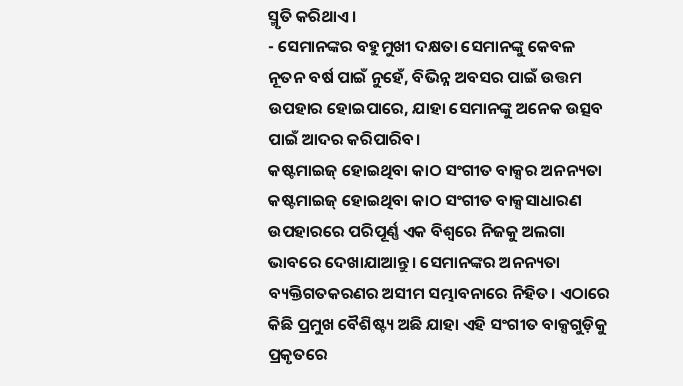ସ୍ମୃତି କରିଥାଏ।
- ସେମାନଙ୍କର ବହୁମୁଖୀ ଦକ୍ଷତା ସେମାନଙ୍କୁ କେବଳ ନୂତନ ବର୍ଷ ପାଇଁ ନୁହେଁ, ବିଭିନ୍ନ ଅବସର ପାଇଁ ଉତ୍ତମ ଉପହାର ହୋଇପାରେ, ଯାହା ସେମାନଙ୍କୁ ଅନେକ ଉତ୍ସବ ପାଇଁ ଆଦର କରିପାରିବ।
କଷ୍ଟମାଇଜ୍ ହୋଇଥିବା କାଠ ସଂଗୀତ ବାକ୍ସର ଅନନ୍ୟତା
କଷ୍ଟମାଇଜ୍ ହୋଇଥିବା କାଠ ସଂଗୀତ ବାକ୍ସସାଧାରଣ ଉପହାରରେ ପରିପୂର୍ଣ୍ଣ ଏକ ବିଶ୍ୱରେ ନିଜକୁ ଅଲଗା ଭାବରେ ଦେଖାଯାଆନ୍ତୁ। ସେମାନଙ୍କର ଅନନ୍ୟତା ବ୍ୟକ୍ତିଗତକରଣର ଅସୀମ ସମ୍ଭାବନାରେ ନିହିତ। ଏଠାରେ କିଛି ପ୍ରମୁଖ ବୈଶିଷ୍ଟ୍ୟ ଅଛି ଯାହା ଏହି ସଂଗୀତ ବାକ୍ସଗୁଡ଼ିକୁ ପ୍ରକୃତରେ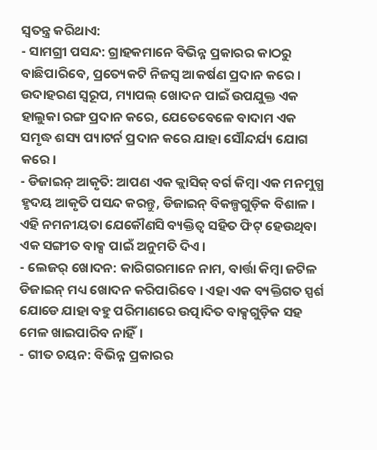ସ୍ୱତନ୍ତ୍ର କରିଥାଏ:
- ସାମଗ୍ରୀ ପସନ୍ଦ: ଗ୍ରାହକମାନେ ବିଭିନ୍ନ ପ୍ରକାରର କାଠରୁ ବାଛିପାରିବେ, ପ୍ରତ୍ୟେକଟି ନିଜସ୍ୱ ଆକର୍ଷଣ ପ୍ରଦାନ କରେ। ଉଦାହରଣ ସ୍ୱରୂପ, ମ୍ୟାପଲ୍ ଖୋଦନ ପାଇଁ ଉପଯୁକ୍ତ ଏକ ହାଲୁକା ରଙ୍ଗ ପ୍ରଦାନ କରେ, ଯେତେବେଳେ ବାଦାମ ଏକ ସମୃଦ୍ଧ ଶସ୍ୟ ପ୍ୟାଟର୍ନ ପ୍ରଦାନ କରେ ଯାହା ସୌନ୍ଦର୍ଯ୍ୟ ଯୋଗ କରେ।
- ଡିଜାଇନ୍ ଆକୃତି: ଆପଣ ଏକ କ୍ଲାସିକ୍ ବର୍ଗ କିମ୍ବା ଏକ ମନମୁଗ୍ଧ ହୃଦୟ ଆକୃତି ପସନ୍ଦ କରନ୍ତୁ, ଡିଜାଇନ୍ ବିକଳ୍ପଗୁଡ଼ିକ ବିଶାଳ। ଏହି ନମନୀୟତା ଯେକୌଣସି ବ୍ୟକ୍ତିତ୍ୱ ସହିତ ଫିଟ୍ ହେଉଥିବା ଏକ ସଙ୍ଗୀତ ବାକ୍ସ ପାଇଁ ଅନୁମତି ଦିଏ।
- ଲେଜର୍ ଖୋଦନ: କାରିଗରମାନେ ନାମ, ବାର୍ତ୍ତା କିମ୍ବା ଜଟିଳ ଡିଜାଇନ୍ ମଧ୍ୟ ଖୋଦନ କରିପାରିବେ। ଏହା ଏକ ବ୍ୟକ୍ତିଗତ ସ୍ପର୍ଶ ଯୋଡେ ଯାହା ବହୁ ପରିମାଣରେ ଉତ୍ପାଦିତ ବାକ୍ସଗୁଡ଼ିକ ସହ ମେଳ ଖାଇପାରିବ ନାହିଁ।
- ଗୀତ ଚୟନ: ବିଭିନ୍ନ ପ୍ରକାରର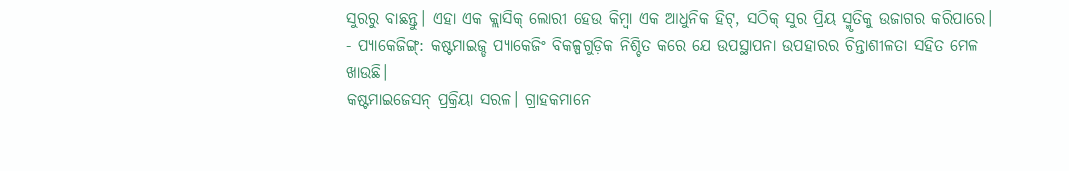ସୁରରୁ ବାଛନ୍ତୁ। ଏହା ଏକ କ୍ଲାସିକ୍ ଲୋରୀ ହେଉ କିମ୍ବା ଏକ ଆଧୁନିକ ହିଟ୍, ସଠିକ୍ ସୁର ପ୍ରିୟ ସ୍ମୃତିକୁ ଉଜାଗର କରିପାରେ।
- ପ୍ୟାକେଜିଙ୍ଗ୍: କଷ୍ଟମାଇଜ୍ଡ ପ୍ୟାକେଜିଂ ବିକଳ୍ପଗୁଡ଼ିକ ନିଶ୍ଚିତ କରେ ଯେ ଉପସ୍ଥାପନା ଉପହାରର ଚିନ୍ତାଶୀଳତା ସହିତ ମେଳ ଖାଉଛି।
କଷ୍ଟମାଇଜେସନ୍ ପ୍ରକ୍ରିୟା ସରଳ। ଗ୍ରାହକମାନେ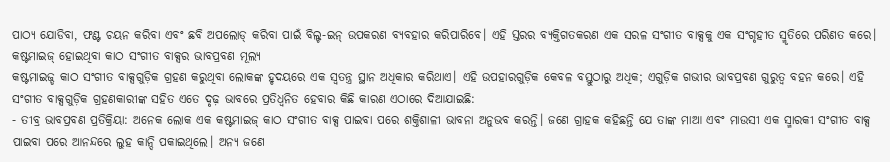ପାଠ୍ୟ ଯୋଡିବା, ଫଣ୍ଟ ଚୟନ କରିବା ଏବଂ ଛବି ଅପଲୋଡ୍ କରିବା ପାଇଁ ବିଲ୍ଟ-ଇନ୍ ଉପକରଣ ବ୍ୟବହାର କରିପାରିବେ। ଏହି ସ୍ତରର ବ୍ୟକ୍ତିଗତକରଣ ଏକ ସରଳ ସଂଗୀତ ବାକ୍ସକୁ ଏକ ସଂଗୃହୀତ ସ୍ମୃତିରେ ପରିଣତ କରେ।
କଷ୍ଟମାଇଜ୍ ହୋଇଥିବା କାଠ ସଂଗୀତ ବାକ୍ସର ଭାବପ୍ରବଣ ମୂଲ୍ୟ
କଷ୍ଟମାଇଜ୍ଡ କାଠ ସଂଗୀତ ବାକ୍ସଗୁଡ଼ିକ ଗ୍ରହଣ କରୁଥିବା ଲୋକଙ୍କ ହୃଦୟରେ ଏକ ସ୍ୱତନ୍ତ୍ର ସ୍ଥାନ ଅଧିକାର କରିଥାଏ। ଏହି ଉପହାରଗୁଡ଼ିକ କେବଳ ବସ୍ତୁଠାରୁ ଅଧିକ; ଏଗୁଡ଼ିକ ଗଭୀର ଭାବପ୍ରବଣ ଗୁରୁତ୍ୱ ବହନ କରେ। ଏହି ସଂଗୀତ ବାକ୍ସଗୁଡ଼ିକ ଗ୍ରହଣକାରୀଙ୍କ ସହିତ ଏତେ ଦୃଢ଼ ଭାବରେ ପ୍ରତିଧ୍ୱନିତ ହେବାର କିଛି କାରଣ ଏଠାରେ ଦିଆଯାଇଛି:
- ତୀବ୍ର ଭାବପ୍ରବଣ ପ୍ରତିକ୍ରିୟା: ଅନେକ ଲୋକ ଏକ କଷ୍ଟମାଇଜ୍ କାଠ ସଂଗୀତ ବାକ୍ସ ପାଇବା ପରେ ଶକ୍ତିଶାଳୀ ଭାବନା ଅନୁଭବ କରନ୍ତି। ଜଣେ ଗ୍ରାହକ କହିଛନ୍ତି ଯେ ତାଙ୍କ ମାଆ ଏବଂ ମାଉସୀ ଏକ ସ୍ମାରକୀ ସଂଗୀତ ବାକ୍ସ ପାଇବା ପରେ ଆନନ୍ଦରେ ଲୁହ କାନ୍ଦି ପକାଇଥିଲେ। ଅନ୍ୟ ଜଣେ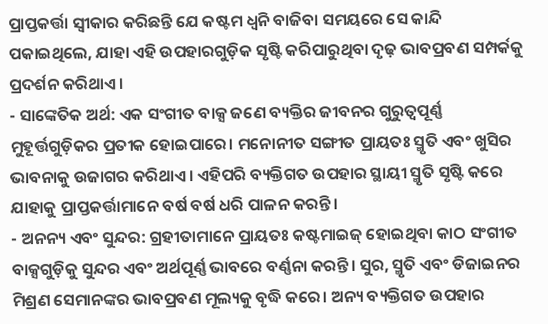ପ୍ରାପ୍ତକର୍ତ୍ତା ସ୍ୱୀକାର କରିଛନ୍ତି ଯେ କଷ୍ଟମ ଧ୍ୱନି ବାଜିବା ସମୟରେ ସେ କାନ୍ଦି ପକାଇଥିଲେ, ଯାହା ଏହି ଉପହାରଗୁଡ଼ିକ ସୃଷ୍ଟି କରିପାରୁଥିବା ଦୃଢ଼ ଭାବପ୍ରବଣ ସମ୍ପର୍କକୁ ପ୍ରଦର୍ଶନ କରିଥାଏ।
- ସାଙ୍କେତିକ ଅର୍ଥ: ଏକ ସଂଗୀତ ବାକ୍ସ ଜଣେ ବ୍ୟକ୍ତିର ଜୀବନର ଗୁରୁତ୍ୱପୂର୍ଣ୍ଣ ମୁହୂର୍ତ୍ତଗୁଡ଼ିକର ପ୍ରତୀକ ହୋଇପାରେ। ମନୋନୀତ ସଙ୍ଗୀତ ପ୍ରାୟତଃ ସ୍ମୃତି ଏବଂ ଖୁସିର ଭାବନାକୁ ଉଜାଗର କରିଥାଏ। ଏହିପରି ବ୍ୟକ୍ତିଗତ ଉପହାର ସ୍ଥାୟୀ ସ୍ମୃତି ସୃଷ୍ଟି କରେ ଯାହାକୁ ପ୍ରାପ୍ତକର୍ତ୍ତାମାନେ ବର୍ଷ ବର୍ଷ ଧରି ପାଳନ କରନ୍ତି।
- ଅନନ୍ୟ ଏବଂ ସୁନ୍ଦର: ଗ୍ରହୀତାମାନେ ପ୍ରାୟତଃ କଷ୍ଟମାଇଜ୍ ହୋଇଥିବା କାଠ ସଂଗୀତ ବାକ୍ସଗୁଡ଼ିକୁ ସୁନ୍ଦର ଏବଂ ଅର୍ଥପୂର୍ଣ୍ଣ ଭାବରେ ବର୍ଣ୍ଣନା କରନ୍ତି। ସୁର, ସ୍ମୃତି ଏବଂ ଡିଜାଇନର ମିଶ୍ରଣ ସେମାନଙ୍କର ଭାବପ୍ରବଣ ମୂଲ୍ୟକୁ ବୃଦ୍ଧି କରେ। ଅନ୍ୟ ବ୍ୟକ୍ତିଗତ ଉପହାର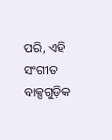ପରି, ଏହି ସଂଗୀତ ବାକ୍ସଗୁଡ଼ିକ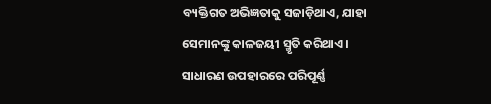ବ୍ୟକ୍ତିଗତ ଅଭିଜ୍ଞତାକୁ ସଜାଡ଼ିଥାଏ, ଯାହା ସେମାନଙ୍କୁ କାଳଜୟୀ ସ୍ମୃତି କରିଥାଏ।
ସାଧାରଣ ଉପହାରରେ ପରିପୂର୍ଣ୍ଣ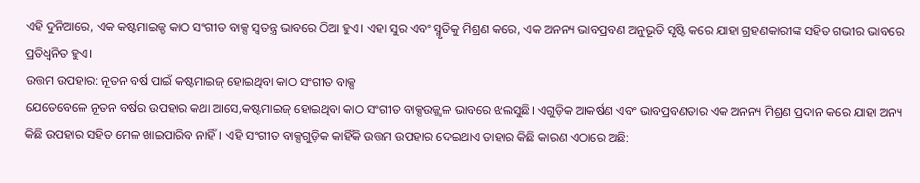ଏହି ଦୁନିଆରେ, ଏକ କଷ୍ଟମାଇଜ୍ଡ କାଠ ସଂଗୀତ ବାକ୍ସ ସ୍ୱତନ୍ତ୍ର ଭାବରେ ଠିଆ ହୁଏ। ଏହା ସୁର ଏବଂ ସ୍ମୃତିକୁ ମିଶ୍ରଣ କରେ, ଏକ ଅନନ୍ୟ ଭାବପ୍ରବଣ ଅନୁଭୂତି ସୃଷ୍ଟି କରେ ଯାହା ଗ୍ରହଣକାରୀଙ୍କ ସହିତ ଗଭୀର ଭାବରେ ପ୍ରତିଧ୍ୱନିତ ହୁଏ।
ଉତ୍ତମ ଉପହାର: ନୂତନ ବର୍ଷ ପାଇଁ କଷ୍ଟମାଇଜ୍ ହୋଇଥିବା କାଠ ସଂଗୀତ ବାକ୍ସ
ଯେତେବେଳେ ନୂତନ ବର୍ଷର ଉପହାର କଥା ଆସେ,କଷ୍ଟମାଇଜ୍ ହୋଇଥିବା କାଠ ସଂଗୀତ ବାକ୍ସଉଜ୍ଜ୍ୱଳ ଭାବରେ ଝଲସୁଛି। ଏଗୁଡ଼ିକ ଆକର୍ଷଣ ଏବଂ ଭାବପ୍ରବଣତାର ଏକ ଅନନ୍ୟ ମିଶ୍ରଣ ପ୍ରଦାନ କରେ ଯାହା ଅନ୍ୟ କିଛି ଉପହାର ସହିତ ମେଳ ଖାଇପାରିବ ନାହିଁ। ଏହି ସଂଗୀତ ବାକ୍ସଗୁଡ଼ିକ କାହିଁକି ଉତ୍ତମ ଉପହାର ଦେଇଥାଏ ତାହାର କିଛି କାରଣ ଏଠାରେ ଅଛି: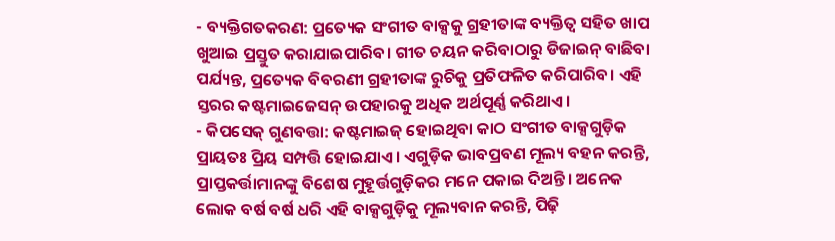- ବ୍ୟକ୍ତିଗତକରଣ: ପ୍ରତ୍ୟେକ ସଂଗୀତ ବାକ୍ସକୁ ଗ୍ରହୀତାଙ୍କ ବ୍ୟକ୍ତିତ୍ୱ ସହିତ ଖାପ ଖୁଆଇ ପ୍ରସ୍ତୁତ କରାଯାଇପାରିବ। ଗୀତ ଚୟନ କରିବାଠାରୁ ଡିଜାଇନ୍ ବାଛିବା ପର୍ଯ୍ୟନ୍ତ, ପ୍ରତ୍ୟେକ ବିବରଣୀ ଗ୍ରହୀତାଙ୍କ ରୁଚିକୁ ପ୍ରତିଫଳିତ କରିପାରିବ। ଏହି ସ୍ତରର କଷ୍ଟମାଇଜେସନ୍ ଉପହାରକୁ ଅଧିକ ଅର୍ଥପୂର୍ଣ୍ଣ କରିଥାଏ।
- କିପସେକ୍ ଗୁଣବତ୍ତା: କଷ୍ଟମାଇଜ୍ ହୋଇଥିବା କାଠ ସଂଗୀତ ବାକ୍ସଗୁଡ଼ିକ ପ୍ରାୟତଃ ପ୍ରିୟ ସମ୍ପତ୍ତି ହୋଇଯାଏ। ଏଗୁଡ଼ିକ ଭାବପ୍ରବଣ ମୂଲ୍ୟ ବହନ କରନ୍ତି, ପ୍ରାପ୍ତକର୍ତ୍ତାମାନଙ୍କୁ ବିଶେଷ ମୁହୂର୍ତ୍ତଗୁଡ଼ିକର ମନେ ପକାଇ ଦିଅନ୍ତି। ଅନେକ ଲୋକ ବର୍ଷ ବର୍ଷ ଧରି ଏହି ବାକ୍ସଗୁଡ଼ିକୁ ମୂଲ୍ୟବାନ କରନ୍ତି, ପିଢ଼ି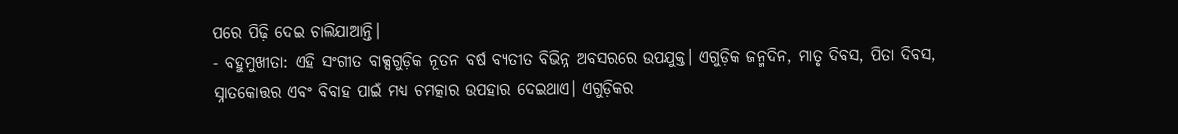ପରେ ପିଢ଼ି ଦେଇ ଚାଲିଯାଆନ୍ତି।
- ବହୁମୁଖୀତା: ଏହି ସଂଗୀତ ବାକ୍ସଗୁଡ଼ିକ ନୂତନ ବର୍ଷ ବ୍ୟତୀତ ବିଭିନ୍ନ ଅବସରରେ ଉପଯୁକ୍ତ। ଏଗୁଡ଼ିକ ଜନ୍ମଦିନ, ମାତୃ ଦିବସ, ପିତା ଦିବସ, ସ୍ନାତକୋତ୍ତର ଏବଂ ବିବାହ ପାଇଁ ମଧ୍ୟ ଚମତ୍କାର ଉପହାର ଦେଇଥାଏ। ଏଗୁଡ଼ିକର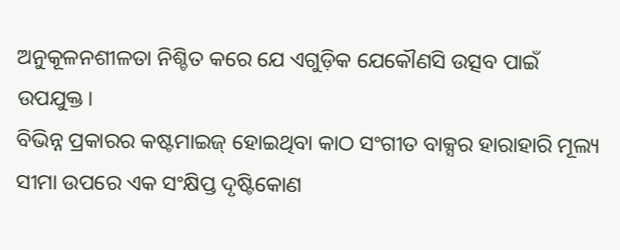ଅନୁକୂଳନଶୀଳତା ନିଶ୍ଚିତ କରେ ଯେ ଏଗୁଡ଼ିକ ଯେକୌଣସି ଉତ୍ସବ ପାଇଁ ଉପଯୁକ୍ତ।
ବିଭିନ୍ନ ପ୍ରକାରର କଷ୍ଟମାଇଜ୍ ହୋଇଥିବା କାଠ ସଂଗୀତ ବାକ୍ସର ହାରାହାରି ମୂଲ୍ୟ ସୀମା ଉପରେ ଏକ ସଂକ୍ଷିପ୍ତ ଦୃଷ୍ଟିକୋଣ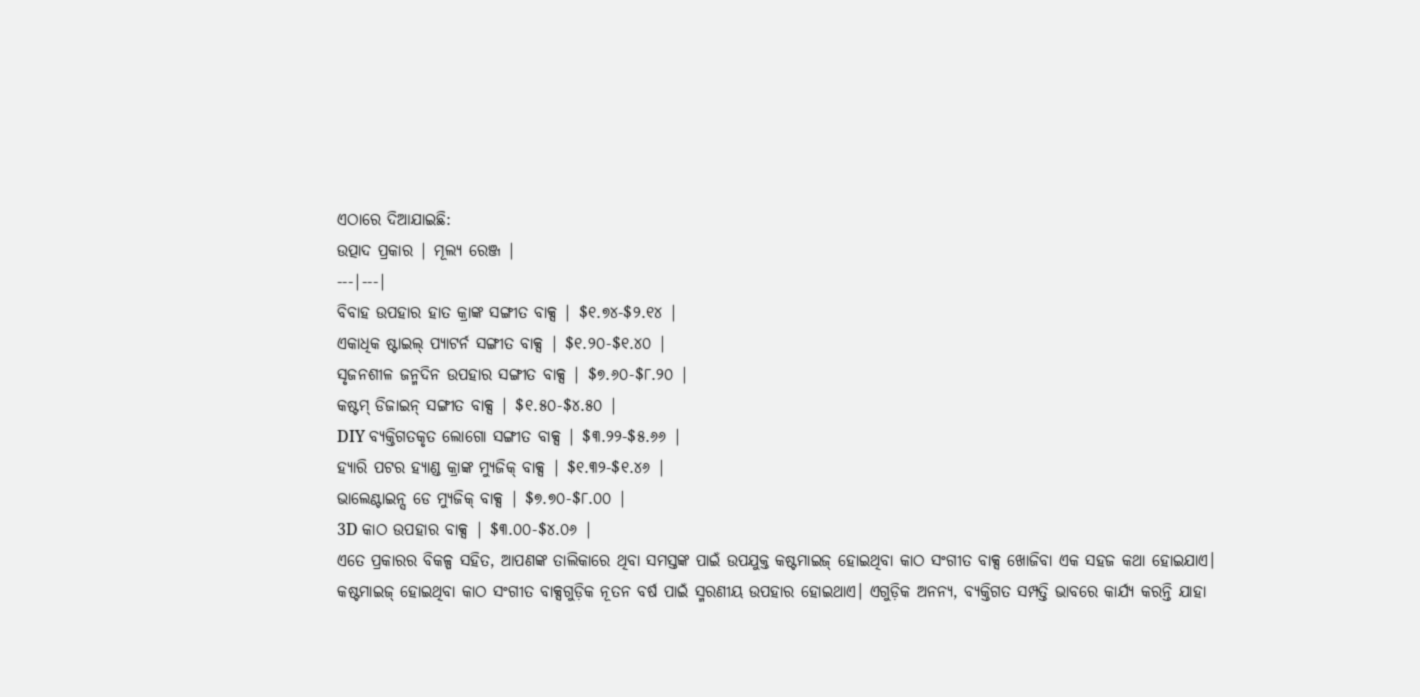ଏଠାରେ ଦିଆଯାଇଛି:
ଉତ୍ପାଦ ପ୍ରକାର | ମୂଲ୍ୟ ରେଞ୍ଜ |
---|---|
ବିବାହ ଉପହାର ହାତ କ୍ରାଙ୍କ ସଙ୍ଗୀତ ବାକ୍ସ | $୧.୭୪-$୨.୧୪ |
ଏକାଧିକ ଷ୍ଟାଇଲ୍ ପ୍ୟାଟର୍ନ ସଙ୍ଗୀତ ବାକ୍ସ | $୧.୨୦-$୧.୪୦ |
ସୃଜନଶୀଳ ଜନ୍ମଦିନ ଉପହାର ସଙ୍ଗୀତ ବାକ୍ସ | $୭.୬୦-$୮.୨୦ |
କଷ୍ଟମ୍ ଡିଜାଇନ୍ ସଙ୍ଗୀତ ବାକ୍ସ | $୧.୫୦-$୪.୫୦ |
DIY ବ୍ୟକ୍ତିଗତକୃତ ଲୋଗୋ ସଙ୍ଗୀତ ବାକ୍ସ | $୩.୨୨-$୫.୬୬ |
ହ୍ୟାରି ପଟର ହ୍ୟାଣ୍ଡ କ୍ରାଙ୍କ ମ୍ୟୁଜିକ୍ ବାକ୍ସ | $୧.୩୨-$୧.୪୬ |
ଭାଲେଣ୍ଟାଇନ୍ସ ଡେ ମ୍ୟୁଜିକ୍ ବାକ୍ସ | $୭.୭୦-$୮.୦୦ |
3D କାଠ ଉପହାର ବାକ୍ସ | $୩.୦୦-$୪.୦୬ |
ଏତେ ପ୍ରକାରର ବିକଳ୍ପ ସହିତ, ଆପଣଙ୍କ ତାଲିକାରେ ଥିବା ସମସ୍ତଙ୍କ ପାଇଁ ଉପଯୁକ୍ତ କଷ୍ଟମାଇଜ୍ ହୋଇଥିବା କାଠ ସଂଗୀତ ବାକ୍ସ ଖୋଜିବା ଏକ ସହଜ କଥା ହୋଇଯାଏ।
କଷ୍ଟମାଇଜ୍ ହୋଇଥିବା କାଠ ସଂଗୀତ ବାକ୍ସଗୁଡ଼ିକ ନୂତନ ବର୍ଷ ପାଇଁ ସ୍ମରଣୀୟ ଉପହାର ହୋଇଥାଏ। ଏଗୁଡ଼ିକ ଅନନ୍ୟ, ବ୍ୟକ୍ତିଗତ ସମ୍ପତ୍ତି ଭାବରେ କାର୍ଯ୍ୟ କରନ୍ତି ଯାହା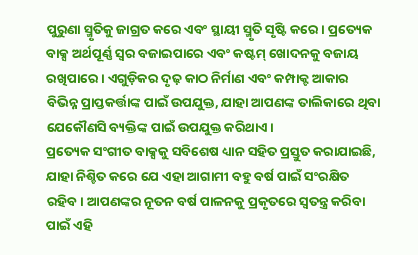ପୁରୁଣା ସ୍ମୃତିକୁ ଜାଗ୍ରତ କରେ ଏବଂ ସ୍ଥାୟୀ ସ୍ମୃତି ସୃଷ୍ଟି କରେ। ପ୍ରତ୍ୟେକ ବାକ୍ସ ଅର୍ଥପୂର୍ଣ୍ଣ ସ୍ୱର ବଜାଇପାରେ ଏବଂ କଷ୍ଟମ୍ ଖୋଦନକୁ ବଜାୟ ରଖିପାରେ। ଏଗୁଡ଼ିକର ଦୃଢ଼ କାଠ ନିର୍ମାଣ ଏବଂ କମ୍ପାକ୍ଟ ଆକାର ବିଭିନ୍ନ ପ୍ରାପ୍ତକର୍ତ୍ତାଙ୍କ ପାଇଁ ଉପଯୁକ୍ତ, ଯାହା ଆପଣଙ୍କ ତାଲିକାରେ ଥିବା ଯେକୌଣସି ବ୍ୟକ୍ତିଙ୍କ ପାଇଁ ଉପଯୁକ୍ତ କରିଥାଏ।
ପ୍ରତ୍ୟେକ ସଂଗୀତ ବାକ୍ସକୁ ସବିଶେଷ ଧ୍ୟାନ ସହିତ ପ୍ରସ୍ତୁତ କରାଯାଇଛି, ଯାହା ନିଶ୍ଚିତ କରେ ଯେ ଏହା ଆଗାମୀ ବହୁ ବର୍ଷ ପାଇଁ ସଂରକ୍ଷିତ ରହିବ। ଆପଣଙ୍କର ନୂତନ ବର୍ଷ ପାଳନକୁ ପ୍ରକୃତରେ ସ୍ୱତନ୍ତ୍ର କରିବା ପାଇଁ ଏହି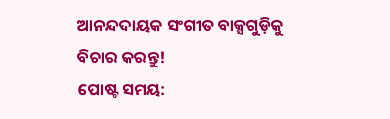ଆନନ୍ଦଦାୟକ ସଂଗୀତ ବାକ୍ସଗୁଡ଼ିକୁ ବିଚାର କରନ୍ତୁ!
ପୋଷ୍ଟ ସମୟ: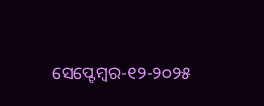ସେପ୍ଟେମ୍ବର-୧୨-୨୦୨୫